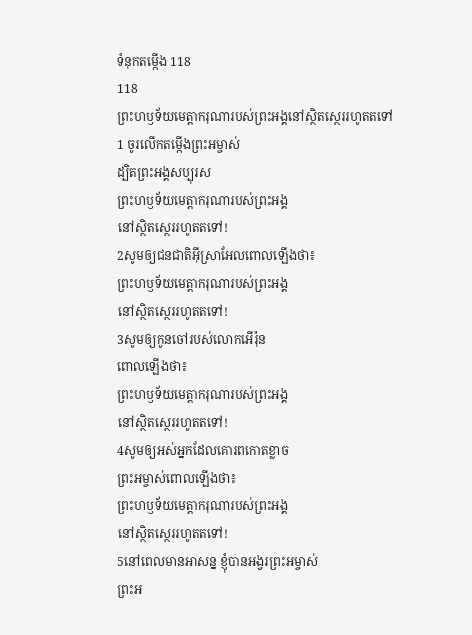ទំនុកតម្កើង 118
118
ព្រះហឫទ័យមេត្តាករុណារបស់ព្រះអង្គនៅស្ថិតស្ថេររហូតតទៅ
1 ចូរលើកតម្កើងព្រះអម្ចាស់
ដ្បិតព្រះអង្គសប្បុរស
ព្រះហឫទ័យមេត្តាករុណារបស់ព្រះអង្គ
នៅស្ថិតស្ថេររហូតតទៅ!
2សូមឲ្យជនជាតិអ៊ីស្រាអែលពោលឡើងថា៖
ព្រះហឫទ័យមេត្តាករុណារបស់ព្រះអង្គ
នៅស្ថិតស្ថេររហូតតទៅ!
3សូមឲ្យកូនចៅរបស់លោកអើរ៉ុន
ពោលឡើងថា៖
ព្រះហឫទ័យមេត្តាករុណារបស់ព្រះអង្គ
នៅស្ថិតស្ថេររហូតតទៅ!
4សូមឲ្យអស់អ្នកដែលគោរពកោតខ្លាច
ព្រះអម្ចាស់ពោលឡើងថា៖
ព្រះហឫទ័យមេត្តាករុណារបស់ព្រះអង្គ
នៅស្ថិតស្ថេររហូតតទៅ!
5នៅពេលមានអាសន្ន ខ្ញុំបានអង្វរព្រះអម្ចាស់
ព្រះអ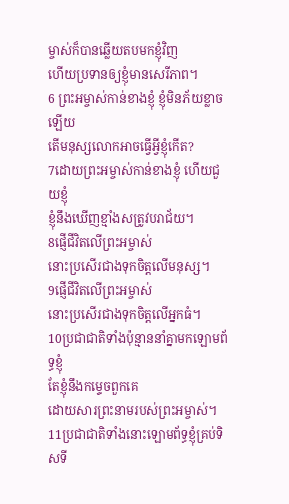ម្ចាស់ក៏បានឆ្លើយតបមកខ្ញុំវិញ
ហើយប្រទានឲ្យខ្ញុំមានសេរីភាព។
6 ព្រះអម្ចាស់កាន់ខាងខ្ញុំ ខ្ញុំមិនភ័យខ្លាចឡើយ
តើមនុស្សលោកអាចធ្វើអ្វីខ្ញុំកើត?
7ដោយព្រះអម្ចាស់កាន់ខាងខ្ញុំ ហើយជួយខ្ញុំ
ខ្ញុំនឹងឃើញខ្មាំងសត្រូវបរាជ័យ។
8ផ្ញើជីវិតលើព្រះអម្ចាស់
នោះប្រសើរជាងទុកចិត្តលើមនុស្ស។
9ផ្ញើជីវិតលើព្រះអម្ចាស់
នោះប្រសើរជាងទុកចិត្តលើអ្នកធំ។
10ប្រជាជាតិទាំងប៉ុន្មាននាំគ្នាមកឡោមព័ទ្ធខ្ញុំ
តែខ្ញុំនឹងកម្ទេចពួកគេ
ដោយសារព្រះនាមរបស់ព្រះអម្ចាស់។
11ប្រជាជាតិទាំងនោះឡោមព័ទ្ធខ្ញុំគ្រប់ទិសទី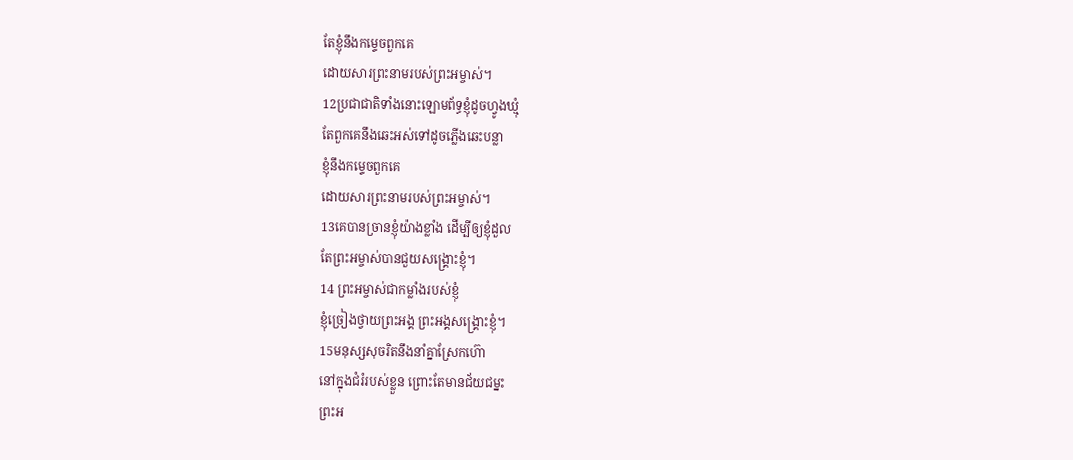តែខ្ញុំនឹងកម្ទេចពួកគេ
ដោយសារព្រះនាមរបស់ព្រះអម្ចាស់។
12ប្រជាជាតិទាំងនោះឡោមព័ទ្ធខ្ញុំដូចហ្វូងឃ្មុំ
តែពួកគេនឹងឆេះអស់ទៅដូចភ្លើងឆេះបន្លា
ខ្ញុំនឹងកម្ទេចពួកគេ
ដោយសារព្រះនាមរបស់ព្រះអម្ចាស់។
13គេបានច្រានខ្ញុំយ៉ាងខ្លាំង ដើម្បីឲ្យខ្ញុំដួល
តែព្រះអម្ចាស់បានជួយសង្គ្រោះខ្ញុំ។
14 ព្រះអម្ចាស់ជាកម្លាំងរបស់ខ្ញុំ
ខ្ញុំច្រៀងថ្វាយព្រះអង្គ ព្រះអង្គសង្គ្រោះខ្ញុំ។
15មនុស្សសុចរិតនឹងនាំគ្នាស្រែកហ៊ោ
នៅក្នុងជំរំរបស់ខ្លួន ព្រោះតែមានជ័យជម្នះ
ព្រះអ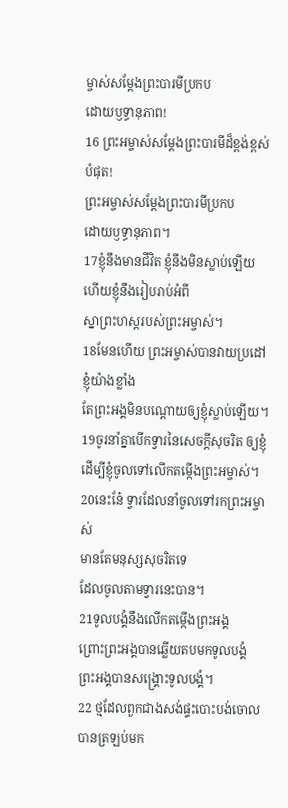ម្ចាស់សម្តែងព្រះបារមីប្រកប
ដោយឫទ្ធានុភាព!
16 ព្រះអម្ចាស់សម្តែងព្រះបារមីដ៏ខ្ពង់ខ្ពស់បំផុត!
ព្រះអម្ចាស់សម្តែងព្រះបារមីប្រកប
ដោយឫទ្ធានុភាព។
17ខ្ញុំនឹងមានជីវិត ខ្ញុំនឹងមិនស្លាប់ឡើយ
ហើយខ្ញុំនឹងរៀបរាប់អំពី
ស្នាព្រះហស្ដរបស់ព្រះអម្ចាស់។
18មែនហើយ ព្រះអម្ចាស់បានវាយប្រដៅខ្ញុំយ៉ាងខ្លាំង
តែព្រះអង្គមិនបណ្ដោយឲ្យខ្ញុំស្លាប់ឡើយ។
19ចូរនាំគ្នាបើកទ្វារនៃសេចក្ដីសុចរិត ឲ្យខ្ញុំ
ដើម្បីខ្ញុំចូលទៅលើកតម្កើងព្រះអម្ចាស់។
20នេះនែ៎ ទ្វារដែលនាំចូលទៅរកព្រះអម្ចាស់
មានតែមនុស្សសុចរិតទេ
ដែលចូលតាមទ្វារនេះបាន។
21ទូលបង្គំនឹងលើកតម្កើងព្រះអង្គ
ព្រោះព្រះអង្គបានឆ្លើយតបមកទូលបង្គំ
ព្រះអង្គបានសង្គ្រោះទូលបង្គំ។
22 ថ្មដែលពួកជាងសង់ផ្ទះបោះបង់ចោល
បានត្រឡប់មក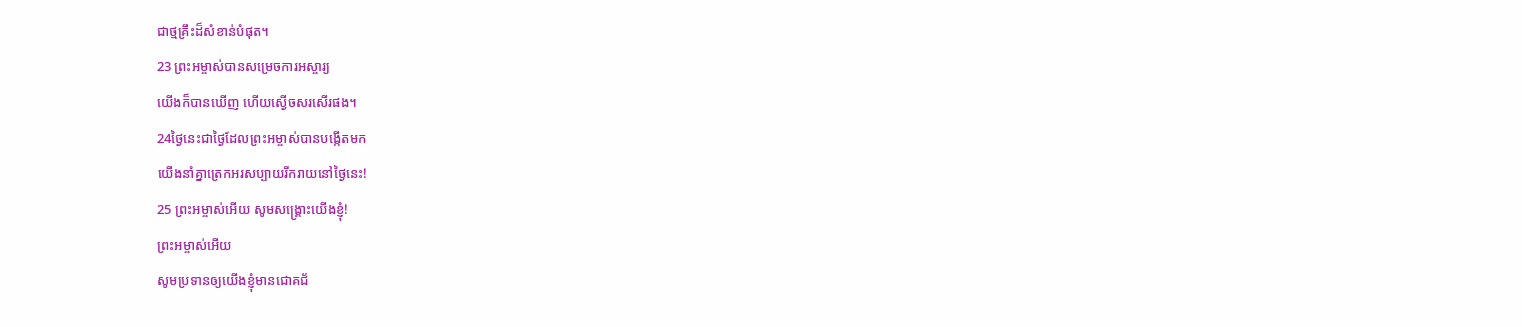ជាថ្មគ្រឹះដ៏សំខាន់បំផុត។
23 ព្រះអម្ចាស់បានសម្រេចការអស្ចារ្យ
យើងក៏បានឃើញ ហើយស្ងើចសរសើរផង។
24ថ្ងៃនេះជាថ្ងៃដែលព្រះអម្ចាស់បានបង្កើតមក
យើងនាំគ្នាត្រេកអរសប្បាយរីករាយនៅថ្ងៃនេះ!
25 ព្រះអម្ចាស់អើយ សូមសង្គ្រោះយើងខ្ញុំ!
ព្រះអម្ចាស់អើយ
សូមប្រទានឲ្យយើងខ្ញុំមានជោគជ័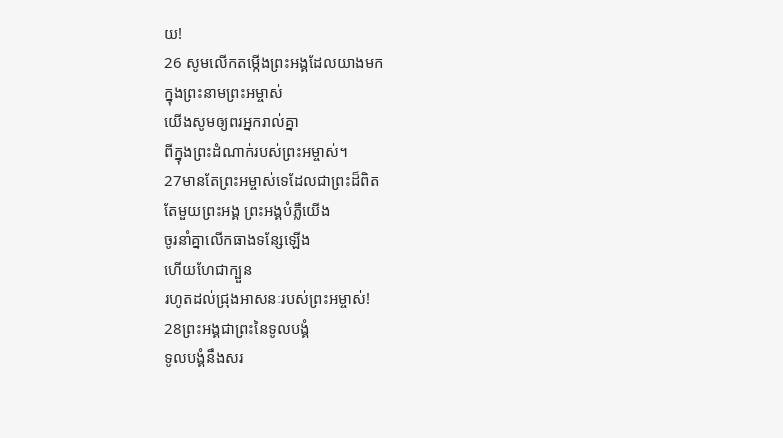យ!
26 សូមលើកតម្កើងព្រះអង្គដែលយាងមក
ក្នុងព្រះនាមព្រះអម្ចាស់
យើងសូមឲ្យពរអ្នករាល់គ្នា
ពីក្នុងព្រះដំណាក់របស់ព្រះអម្ចាស់។
27មានតែព្រះអម្ចាស់ទេដែលជាព្រះដ៏ពិត
តែមួយព្រះអង្គ ព្រះអង្គបំភ្លឺយើង
ចូរនាំគ្នាលើកធាងទន្សែឡើង
ហើយហែជាក្បួន
រហូតដល់ជ្រុងអាសនៈរបស់ព្រះអម្ចាស់!
28ព្រះអង្គជាព្រះនៃទូលបង្គំ
ទូលបង្គំនឹងសរ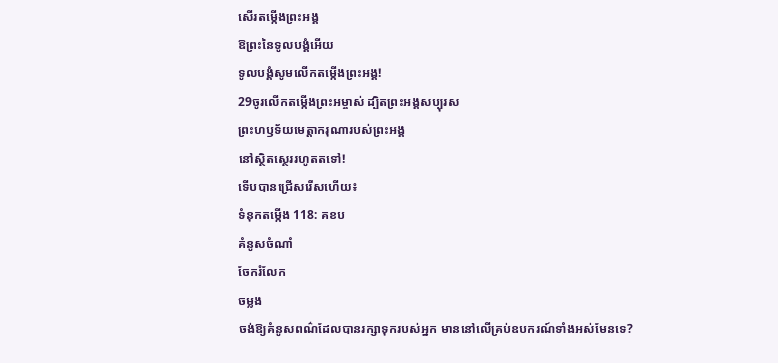សើរតម្កើងព្រះអង្គ
ឱព្រះនៃទូលបង្គំអើយ
ទូលបង្គំសូមលើកតម្កើងព្រះអង្គ!
29ចូរលើកតម្កើងព្រះអម្ចាស់ ដ្បិតព្រះអង្គសប្បុរស
ព្រះហឫទ័យមេត្តាករុណារបស់ព្រះអង្គ
នៅស្ថិតស្ថេររហូតតទៅ!
ទើបបានជ្រើសរើសហើយ៖
ទំនុកតម្កើង 118: គខប
គំនូសចំណាំ
ចែករំលែក
ចម្លង
ចង់ឱ្យគំនូសពណ៌ដែលបានរក្សាទុករបស់អ្នក មាននៅលើគ្រប់ឧបករណ៍ទាំងអស់មែនទេ?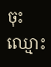ចុះឈ្មោះ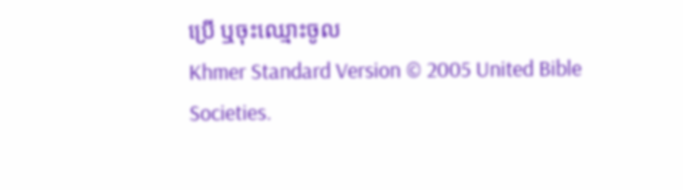ប្រើ ឬចុះឈ្មោះចូល
Khmer Standard Version © 2005 United Bible Societies.